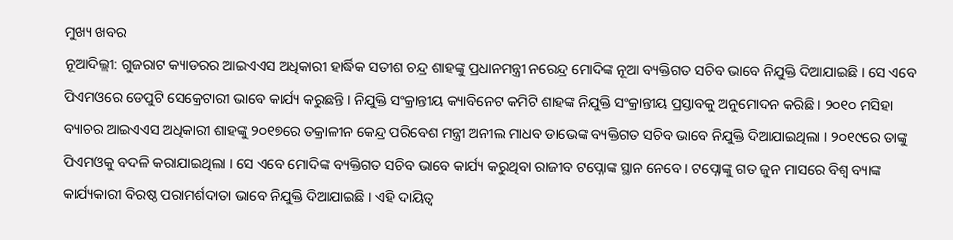ମୁଖ୍ୟ ଖବର
ନୂଆଦିଲ୍ଲୀ: ଗୁଜରାଟ କ୍ୟାଡରର ଆଇଏଏସ ଅଧିକାରୀ ହାର୍ଦ୍ଧିକ ସତୀଶ ଚନ୍ଦ୍ର ଶାହଙ୍କୁ ପ୍ରଧାନମନ୍ତ୍ରୀ ନରେନ୍ଦ୍ର ମୋଦିଙ୍କ ନୂଆ ବ୍ୟକ୍ତିଗତ ସଚିବ ଭାବେ ନିଯୁକ୍ତି ଦିଆଯାଇଛି । ସେ ଏବେ ପିଏମଓରେ ଡେପୁଟି ସେକ୍ରେଟାରୀ ଭାବେ କାର୍ଯ୍ୟ କରୁଛନ୍ତି । ନିଯୁକ୍ତି ସଂକ୍ରାନ୍ତୀୟ କ୍ୟାବିନେଟ କମିଟି ଶାହଙ୍କ ନିଯୁକ୍ତି ସଂକ୍ରାନ୍ତୀୟ ପ୍ରସ୍ତାବକୁ ଅନୁମୋଦନ କରିଛି । ୨୦୧୦ ମସିହା ବ୍ୟାଚର ଆଇଏଏସ ଅଧିକାରୀ ଶାହଙ୍କୁ ୨୦୧୭ରେ ତକ୍ରାଳୀନ କେନ୍ଦ୍ର ପରିବେଶ ମନ୍ତ୍ରୀ ଅନୀଲ ମାଧବ ଡାଭେଙ୍କ ବ୍ୟକ୍ତିଗତ ସଚିବ ଭାବେ ନିଯୁକ୍ତି ଦିଆଯାଇଥିଲା । ୨୦୧୯ରେ ତାଙ୍କୁ ପିଏମଓକୁ ବଦଳି କରାଯାଇଥିଲା । ସେ ଏବେ ମୋଦିଙ୍କ ବ୍ୟକ୍ତିଗତ ସଚିବ ଭାବେ କାର୍ଯ୍ୟ କରୁଥିବା ରାଜୀବ ଟପ୍ନୋଙ୍କ ସ୍ଥାନ ନେବେ । ଟପ୍ନୋଙ୍କୁ ଗତ ଜୁନ ମାସରେ ବିଶ୍ୱ ବ୍ୟାଙ୍କ କାର୍ଯ୍ୟକାରୀ ବିରଷ୍ଠ ପରାମର୍ଶଦାତା ଭାବେ ନିଯୁକ୍ତି ଦିଆଯାଇଛି । ଏହି ଦାୟିତ୍ୱ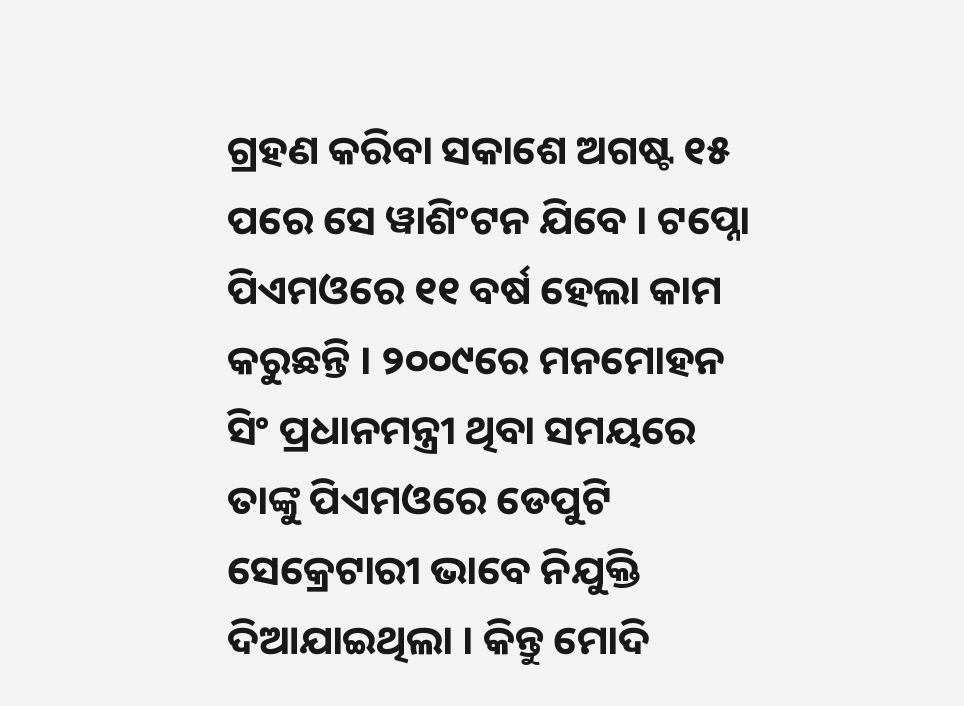ଗ୍ରହଣ କରିବା ସକାଶେ ଅଗଷ୍ଟ ୧୫ ପରେ ସେ ୱାଶିଂଟନ ଯିବେ । ଟପ୍ନୋ ପିଏମଓରେ ୧୧ ବର୍ଷ ହେଲା କାମ କରୁଛନ୍ତି । ୨୦୦୯ରେ ମନମୋହନ ସିଂ ପ୍ରଧାନମନ୍ତ୍ରୀ ଥିବା ସମୟରେ ତାଙ୍କୁ ପିଏମଓରେ ଡେପୁଟି ସେକ୍ରେଟାରୀ ଭାବେ ନିଯୁକ୍ତି ଦିଆଯାଇଥିଲା । କିନ୍ତୁ ମୋଦି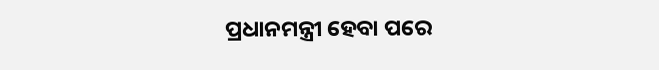ପ୍ରଧାନମନ୍ତ୍ରୀ ହେବା ପରେ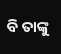ବି ତାଙ୍କୁ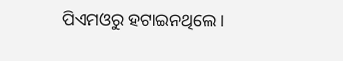ପିଏମଓରୁ ହଟାଇନଥିଲେ ।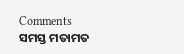Comments ସମସ୍ତ ମତାମତ